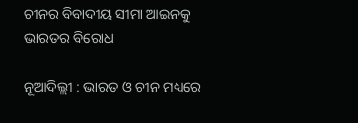ଚୀନର ବିବାଦୀୟ ସୀମା ଆଇନକୁ ଭାରତର ବିରୋଧ

ନୂଆଦିଲ୍ଲୀ : ଭାରତ ଓ ଚୀନ ମଧ୍ୟରେ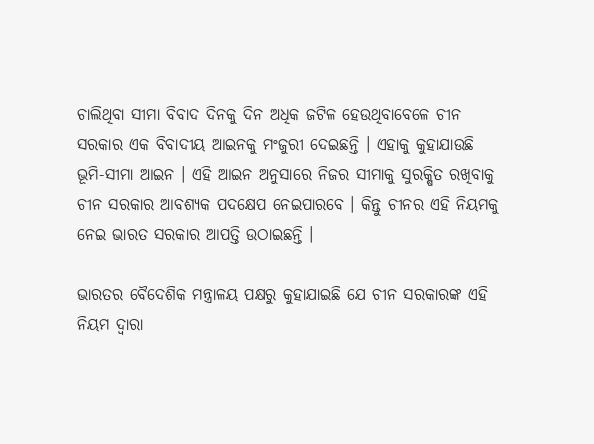ଚାଲିଥିବା ସୀମା ବିବାଦ ଦିନକୁ ଦିନ ଅଧିକ ଜଟିଳ ହେଉଥିବାବେଳେ ଚୀନ ସରକାର ଏକ ବିବାଦୀୟ ଆଇନକୁ ମଂଜୁରୀ ଦେଇଛନ୍ତି । ଏହାକୁ କୁହାଯାଉଛି ଭୂମି-ସୀମା ଆଇନ । ଏହି ଆଇନ ଅନୁସାରେ ନିଜର ସୀମାକୁ ସୁରକ୍ଷିତ ରଖିବାକୁ ଚୀନ ସରକାର ଆବଶ୍ୟକ ପଦକ୍ଷେପ ନେଇପାରବେ । କିନ୍ତୁ ଚୀନର ଏହି ନିୟମକୁ ନେଇ ଭାରତ ସରକାର ଆପତ୍ତି ଉଠାଇଛନ୍ତି ।

ଭାରତର ବୈଦେଶିକ ମନ୍ତ୍ରାଳୟ ପକ୍ଷରୁ କୁହାଯାଇଛି ଯେ ଚୀନ ସରକାରଙ୍କ ଏହି ନିୟମ ଦ୍ବାରା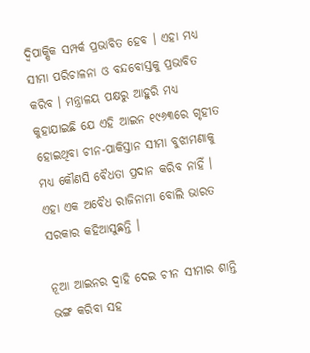ଦ୍ବିପାକ୍ଷିକ ସମ୍ପର୍କ ପ୍ରଭାବିତ ହେବ । ଏହା ମଧ୍ୟ ସୀମା ପରିଚାଳନା ଓ ବନ୍ଦବୋସ୍ତକୁ ପ୍ରଭାବିତ କରିବ । ମନ୍ତ୍ରାଳୟ ପକ୍ଷରୁ ଆହୁରି ମଧ୍ୟ କୁହାଯାଇଛି ଯେ ଏହି ଆଇନ ୧୯୬୩ରେ ଗୃହୀତ ହୋଇଥିବା ଚୀନ-ପାକିସ୍ତାନ ସୀମା ବୁଝାମଣାକୁ ମଧ୍ୟ କୌଣସି ବୈଧତା ପ୍ରଦାନ କରିବ ନାହିଁ । ଏହା ଏକ ଅବୈଧ ରାଜିନାମା ବୋଲି ଭାରତ ସରକାର କହିଆସୁଛନ୍ତି ।

ନୂଆ ଆଇନର ଦ୍ବାହି ଦେଇ ଚୀନ ସୀମାର ଶାନ୍ତି ଭଙ୍ଗ କରିବା ସହ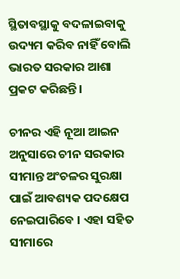ସ୍ଥିତାବସ୍ଥାକୁ ବଦଳାଇବାକୁ ଉଦ୍ୟମ କରିବ ନାହିଁ ବୋଲି ଭାରତ ସରକାର ଆଶା ପ୍ରକଟ କରିଛନ୍ତି ।

ଚୀନର ଏହି ନୂଆ ଆଇନ ଅନୁସାରେ ଚୀନ ସରକାର ସୀମାନ୍ତ ଅଂଚଳର ସୁରକ୍ଷା ପାଇଁ ଆବଶ୍ୟକ ପଦକ୍ଷେପ ନେଇପାରିବେ । ଏହା ସହିତ ସୀମାରେ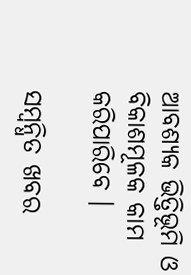ଆବଶ୍ୟକ ଭିତ୍ତିଭୂମି ଓ ବିକାଶମୂଳକ କାମ କରିପାରିବେ ।

ସମ୍ବନ୍ଧିତ ଖବର